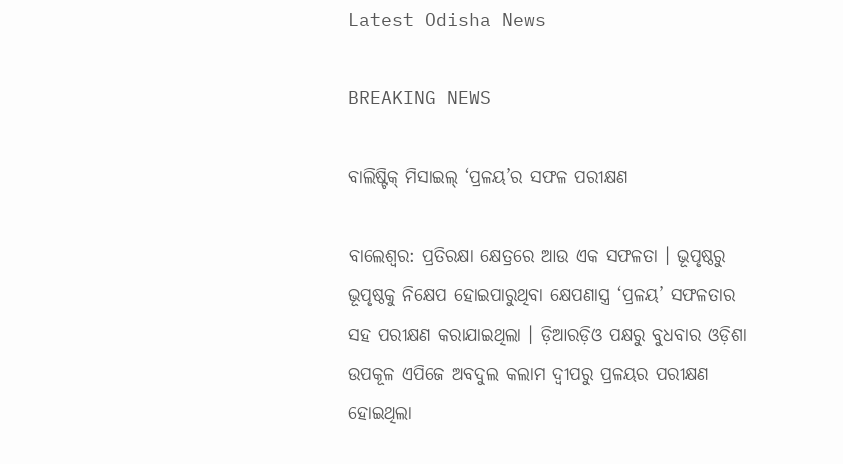Latest Odisha News

BREAKING NEWS

ବାଲିଷ୍ଟିକ୍ ମିସାଇଲ୍ ‘ପ୍ରଳୟ’ର ସଫଳ ପରୀକ୍ଷଣ

ବାଲେଶ୍ୱର: ପ୍ରତିରକ୍ଷା କ୍ଷେତ୍ରରେ ଆଉ ଏକ ସଫଳତା । ଭୂପୃଷ୍ଠରୁ ଭୂପୃଷ୍ଠକୁ ନିକ୍ଷେପ ହୋଇପାରୁଥିବା କ୍ଷେପଣାସ୍ତ୍ର ‘ପ୍ରଳୟ’ ସଫଳତାର ସହ ପରୀକ୍ଷଣ କରାଯାଇଥିଲା । ଡ଼ିଆରଡ଼ିଓ ପକ୍ଷରୁ ବୁଧବାର ଓଡ଼ିଶା ଉପକୂଳ ଏପିଜେ ଅବଦୁଲ କଲାମ ଦ୍ୱୀପରୁ ପ୍ରଳୟର ପରୀକ୍ଷଣ ହୋଇଥିଲା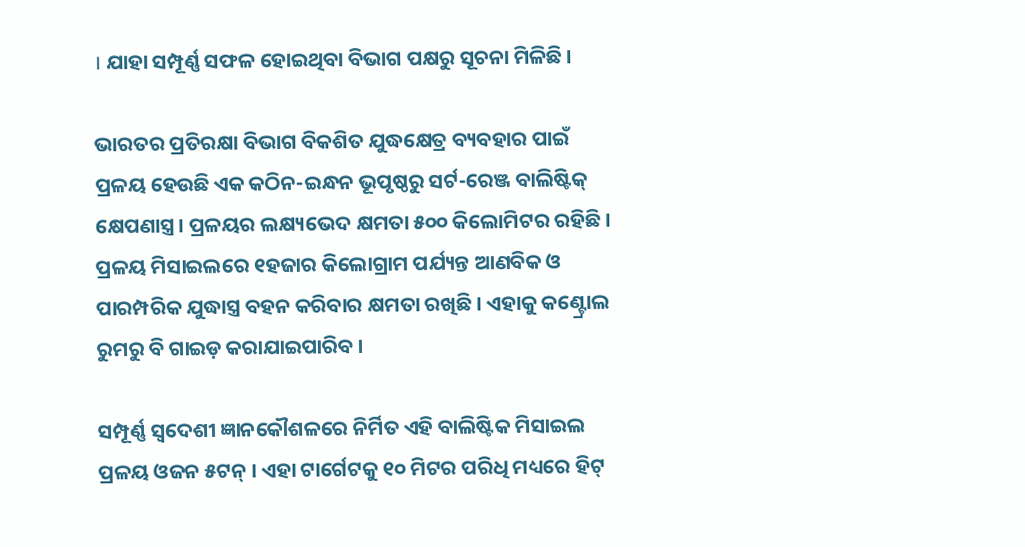। ଯାହା ସମ୍ପୂର୍ଣ୍ଣ ସଫଳ ହୋଇଥିବା ବିଭାଗ ପକ୍ଷରୁ ସୂଚନା ମିଳିଛି ।

ଭାରତର ପ୍ରତିରକ୍ଷା ବିଭାଗ ବିକଶିତ ଯୁଦ୍ଧକ୍ଷେତ୍ର ବ୍ୟବହାର ପାଇଁ ପ୍ରଳୟ ହେଉଛି ଏକ କଠିନ-ଇନ୍ଧନ ଭୂପୃଷ୍ଠରୁ ସର୍ଟ-ରେଞ୍ଜ ବାଲିଷ୍ଟିକ୍ କ୍ଷେପଣାସ୍ତ୍ର । ପ୍ରଳୟର ଲକ୍ଷ୍ୟଭେଦ କ୍ଷମତା ୫୦୦ କିଲୋମିଟର ରହିଛି । ପ୍ରଳୟ ମିସାଇଲରେ ୧ହଜାର କିଲୋଗ୍ରାମ ପର୍ଯ୍ୟନ୍ତ ଆଣବିକ ଓ ପାରମ୍ପରିକ ଯୁଦ୍ଧାସ୍ତ୍ର ବହନ କରିବାର କ୍ଷମତା ରଖିଛି । ଏହାକୁ କଣ୍ଟ୍ରୋଲ ରୁମରୁ ବି ଗାଇଡ଼ କରାଯାଇପାରିବ ।

ସମ୍ପୂର୍ଣ୍ଣ ସ୍ୱଦେଶୀ ଜ୍ଞାନକୌଶଳରେ ନିର୍ମିତ ଏହି ବାଲିଷ୍ଟିକ ମିସାଇଲ ପ୍ରଳୟ ଓଜନ ୫ଟନ୍ । ଏହା ଟାର୍ଗେଟକୁ ୧୦ ମିଟର ପରିଧି ମଧ୍ୟରେ ହିଟ୍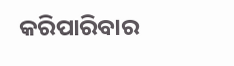କରିପାରିବାର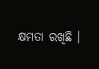କ୍ଷମତା ରଖିଛି ।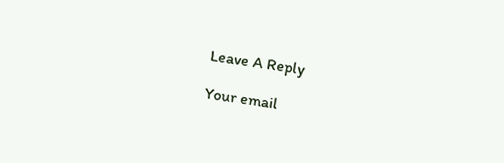Leave A Reply

Your email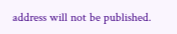address will not be published.